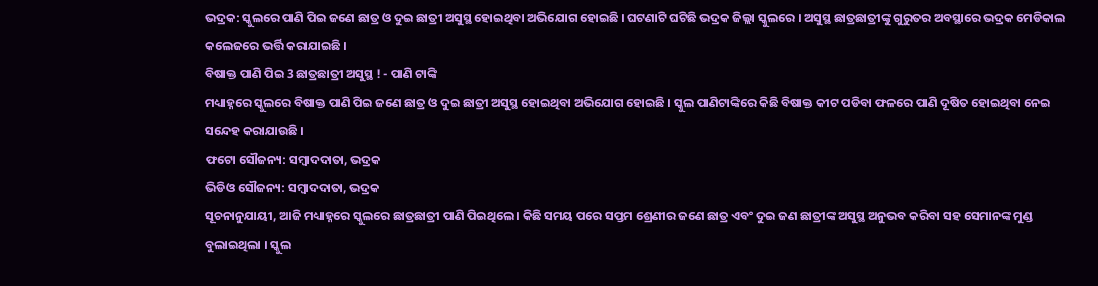ଭଦ୍ରକ: ସ୍କୁଲରେ ପାଣି ପିଇ ଜଣେ ଛାତ୍ର ଓ ଦୁଇ ଛାତ୍ରୀ ଅସୁସ୍ଥ ହୋଇଥିବା ଅଭିଯୋଗ ହୋଇଛି । ଘଟଣାଟି ଘଟିଛି ଭଦ୍ରକ ଜିଲ୍ଲା ସ୍କୁଲରେ । ଅସୁସ୍ଥ ଛାତ୍ରଛାତ୍ରୀଙ୍କୁ ଗୁରୁତର ଅବସ୍ଥାରେ ଭଦ୍ରକ ମେଡିକାଲ କଲେଜରେ ଭର୍ତ୍ତି କରାଯାଇଛି ।
ବିଷାକ୍ତ ପାଣି ପିଇ 3 ଛାତ୍ରଛାତ୍ରୀ ଅସୁସ୍ଥ ! - ପାଣି ଟାଙ୍କି
ମଧ୍ୟାହ୍ନରେ ସ୍କୁଲରେ ବିଷାକ୍ତ ପାଣି ପିଇ ଜଣେ ଛାତ୍ର ଓ ଦୁଇ ଛାତ୍ରୀ ଅସୁସ୍ଥ ହୋଇଥିବା ଅଭିଯୋଗ ହୋଇଛି । ସ୍କୁଲ ପାଣିଟାଙ୍କିରେ କିଛି ବିଷାକ୍ତ କୀଟ ପଡିବା ଫଳରେ ପାଣି ଦୂଷିତ ହୋଇଥିବା ନେଇ ସନ୍ଦେହ କରାଯାଉଛି ।
ଫଟୋ ସୌଜନ୍ୟ: ସମ୍ବାଦଦାତା, ଭଦ୍ରକ
ଭିଡିଓ ସୌଜନ୍ୟ: ସମ୍ବାଦଦାତା, ଭଦ୍ରକ
ସୂଚନାନୁଯାୟୀ, ଆଜି ମଧ୍ୟାହ୍ନରେ ସ୍କୁଲରେ ଛାତ୍ରଛାତ୍ରୀ ପାଣି ପିଇଥିଲେ । କିଛି ସମୟ ପରେ ସପ୍ତମ ଶ୍ରେଣୀର ଜଣେ ଛାତ୍ର ଏବଂ ଦୁଇ ଜଣ ଛାତ୍ରୀଙ୍କ ଅସୁସ୍ଥ ଅନୁଭବ କରିବା ସହ ସେମାନଙ୍କ ମୁଣ୍ଡ ବୁଲାଇଥିଲା । ସ୍କୁଲ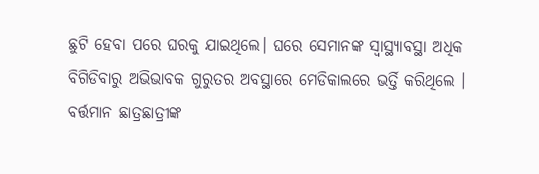ଛୁଟି ହେବା ପରେ ଘରକୁ ଯାଇଥିଲେ। ଘରେ ସେମାନଙ୍କ ସ୍ବାସ୍ଥ୍ୟାବସ୍ଥା ଅଧିକ ବିଗିଡିବାରୁ ଅଭିଭାବକ ଗୁରୁତର ଅବସ୍ଥାରେ ମେଡିକାଲରେ ଭର୍ତ୍ତି କରିଥିଲେ । ବର୍ତ୍ତମାନ ଛାତ୍ରଛାତ୍ରୀଙ୍କ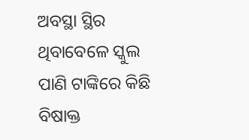ଅବସ୍ଥା ସ୍ଥିର ଥିବାବେଳେ ସ୍କୁଲ ପାଣି ଟାଙ୍କିରେ କିଛି ବିଷାକ୍ତ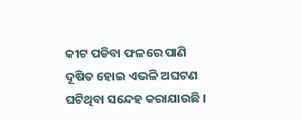କୀଟ ପଡିବା ଫଳରେ ପାଣି ଦୂଷିତ ହୋଇ ଏଭଳି ଅଘଟଣ ଘଟିଥିବା ସନ୍ଦେହ କରାଯାଉଛି ।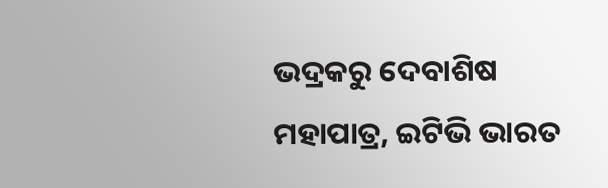ଭଦ୍ରକରୁ ଦେବାଶିଷ ମହାପାତ୍ର, ଇଟିଭି ଭାରତ